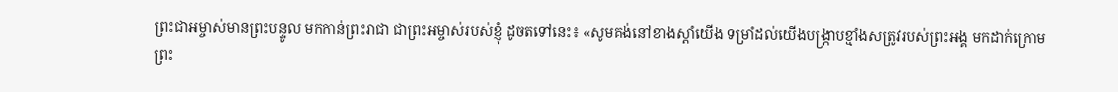ព្រះជាអម្ចាស់មានព្រះបន្ទូល មកកាន់ព្រះរាជា ជាព្រះអម្ចាស់របស់ខ្ញុំ ដូចតទៅនេះ៖ «សូមគង់នៅខាងស្ដាំយើង ទម្រាំដល់យើងបង្ក្រាបខ្មាំងសត្រូវរបស់ព្រះអង្គ មកដាក់ក្រោមព្រះ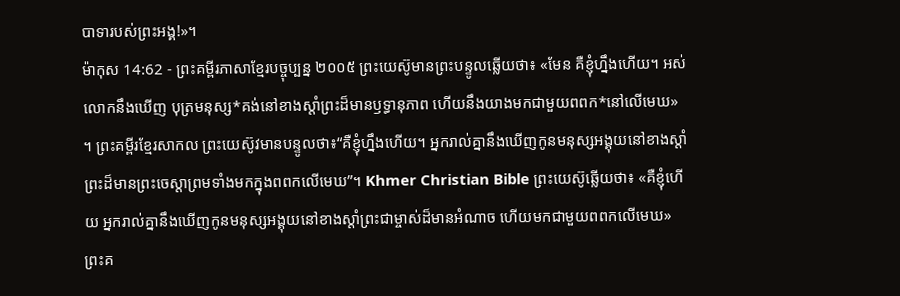បាទារបស់ព្រះអង្គ!»។
ម៉ាកុស 14:62 - ព្រះគម្ពីរភាសាខ្មែរបច្ចុប្បន្ន ២០០៥ ព្រះយេស៊ូមានព្រះបន្ទូលឆ្លើយថា៖ «មែន គឺខ្ញុំហ្នឹងហើយ។ អស់លោកនឹងឃើញ បុត្រមនុស្ស*គង់នៅខាងស្ដាំព្រះដ៏មានឫទ្ធានុភាព ហើយនឹងយាងមកជាមួយពពក*នៅលើមេឃ» ។ ព្រះគម្ពីរខ្មែរសាកល ព្រះយេស៊ូវមានបន្ទូលថា៖“គឺខ្ញុំហ្នឹងហើយ។ អ្នករាល់គ្នានឹងឃើញកូនមនុស្សអង្គុយនៅខាងស្ដាំព្រះដ៏មានព្រះចេស្ដាព្រមទាំងមកក្នុងពពកលើមេឃ”។ Khmer Christian Bible ព្រះយេស៊ូឆ្លើយថា៖ «គឺខ្ញុំហើយ អ្នករាល់គ្នានឹងឃើញកូនមនុស្សអង្គុយនៅខាងស្ដាំព្រះជាម្ចាស់ដ៏មានអំណាច ហើយមកជាមួយពពកលើមេឃ» ព្រះគ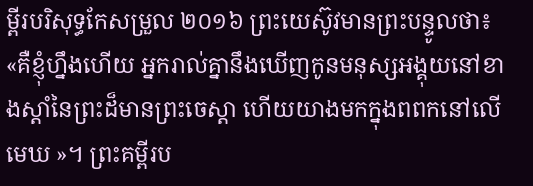ម្ពីរបរិសុទ្ធកែសម្រួល ២០១៦ ព្រះយេស៊ូវមានព្រះបន្ទូលថា៖ «គឺខ្ញុំហ្នឹងហើយ អ្នករាល់គ្នានឹងឃើញកូនមនុស្សអង្គុយនៅខាងស្តាំនៃព្រះដ៏មានព្រះចេស្តា ហើយយាងមកក្នុងពពកនៅលើមេឃ »។ ព្រះគម្ពីរប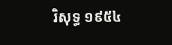រិសុទ្ធ ១៩៥៤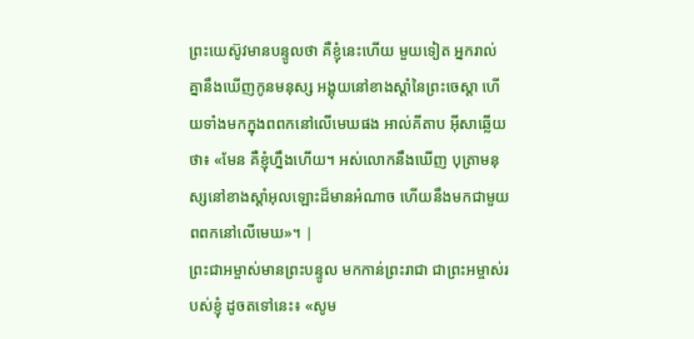ព្រះយេស៊ូវមានបន្ទូលថា គឺខ្ញុំនេះហើយ មួយទៀត អ្នករាល់គ្នានឹងឃើញកូនមនុស្ស អង្គុយនៅខាងស្តាំនៃព្រះចេស្តា ហើយទាំងមកក្នុងពពកនៅលើមេឃផង អាល់គីតាប អ៊ីសាឆ្លើយថា៖ «មែន គឺខ្ញុំហ្នឹងហើយ។ អស់លោកនឹងឃើញ បុត្រាមនុស្សនៅខាងស្ដាំអុលឡោះដ៏មានអំណាច ហើយនឹងមកជាមួយពពកនៅលើមេឃ»។ |
ព្រះជាអម្ចាស់មានព្រះបន្ទូល មកកាន់ព្រះរាជា ជាព្រះអម្ចាស់របស់ខ្ញុំ ដូចតទៅនេះ៖ «សូម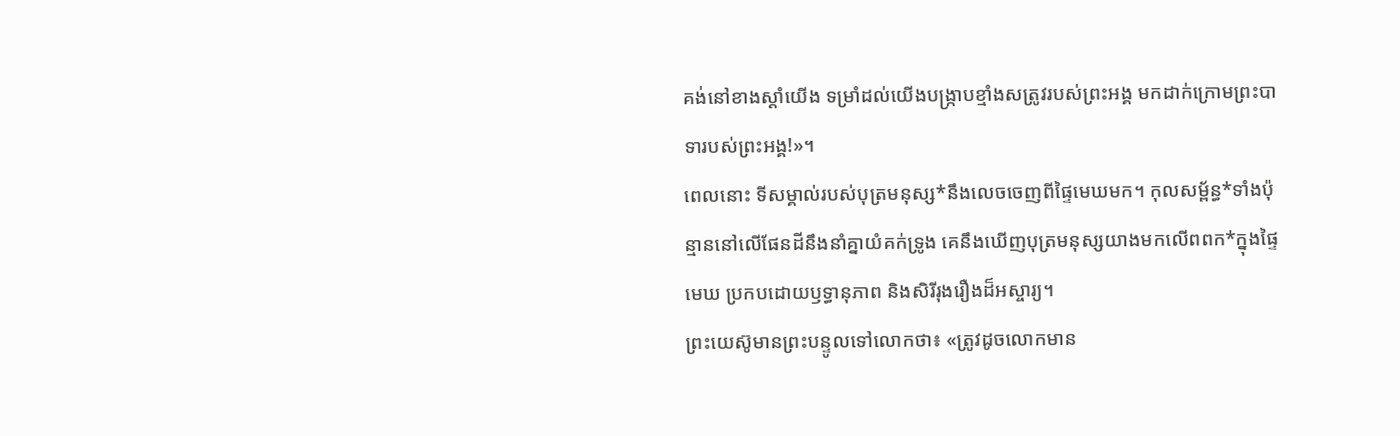គង់នៅខាងស្ដាំយើង ទម្រាំដល់យើងបង្ក្រាបខ្មាំងសត្រូវរបស់ព្រះអង្គ មកដាក់ក្រោមព្រះបាទារបស់ព្រះអង្គ!»។
ពេលនោះ ទីសម្គាល់របស់បុត្រមនុស្ស*នឹងលេចចេញពីផ្ទៃមេឃមក។ កុលសម្ព័ន្ធ*ទាំងប៉ុន្មាននៅលើផែនដីនឹងនាំគ្នាយំគក់ទ្រូង គេនឹងឃើញបុត្រមនុស្សយាងមកលើពពក*ក្នុងផ្ទៃមេឃ ប្រកបដោយឫទ្ធានុភាព និងសិរីរុងរឿងដ៏អស្ចារ្យ។
ព្រះយេស៊ូមានព្រះបន្ទូលទៅលោកថា៖ «ត្រូវដូចលោកមាន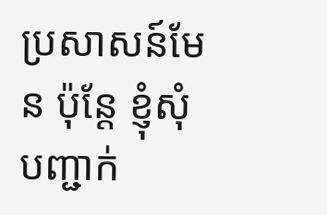ប្រសាសន៍មែន ប៉ុន្តែ ខ្ញុំសុំបញ្ជាក់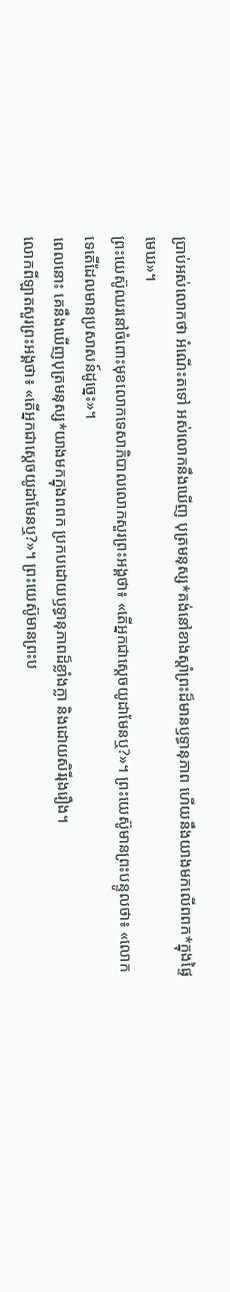ប្រាប់អស់លោកថា អំណើះតទៅ អស់លោកនឹងឃើញ បុត្រមនុស្ស*គង់នៅខាងស្ដាំព្រះដ៏មានឫទ្ធានុភាព ហើយនឹងយាងមកលើពពក*ក្នុងផ្ទៃមេឃ»។
ព្រះយេស៊ូឈរនៅចំពោះមុខលោកទេសាភិបាលលោកសួរព្រះអង្គថា៖ «តើអ្នកជាស្ដេចយូដាមែនឬ?»។ ព្រះយេស៊ូមានព្រះបន្ទូលថា៖ «លោកទេតើដែលមានប្រសាសន៍ដូច្នេះ»។
ពេលនោះ គេនឹងឃើញបុត្រមនុស្ស*យាងមកក្នុងពពក ប្រកបដោយឫទ្ធានុភាពដ៏ខ្លាំងក្លា និងដោយសិរីរុងរឿង។
លោកពីឡាតសួរព្រះអង្គថា៖ «តើអ្នកជាស្ដេចយូដាមែនឬ?»។ ព្រះយេស៊ូមានព្រះប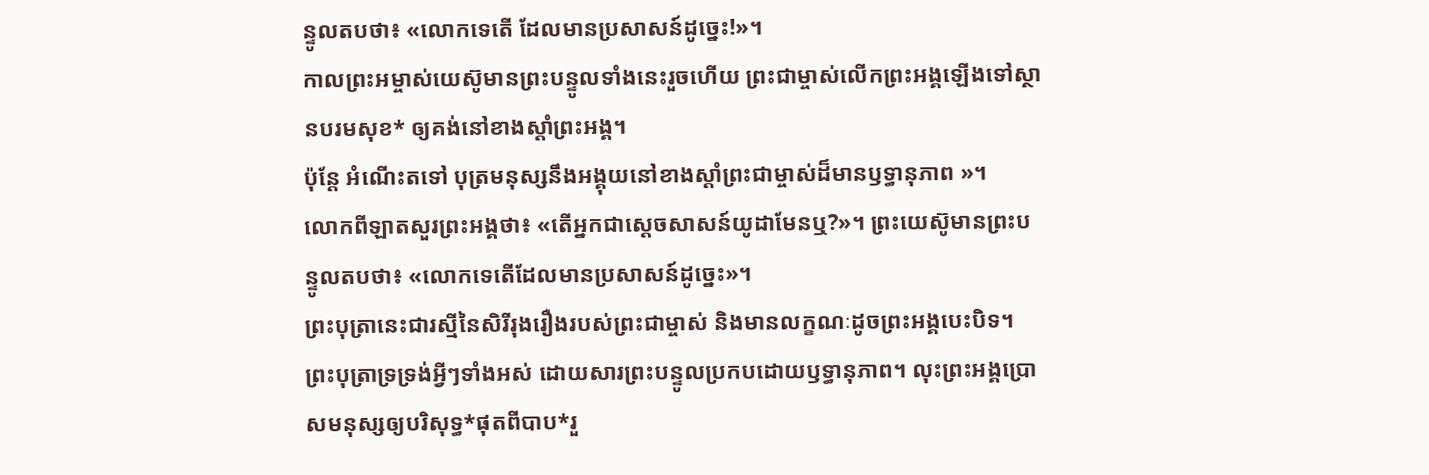ន្ទូលតបថា៖ «លោកទេតើ ដែលមានប្រសាសន៍ដូច្នេះ!»។
កាលព្រះអម្ចាស់យេស៊ូមានព្រះបន្ទូលទាំងនេះរួចហើយ ព្រះជាម្ចាស់លើកព្រះអង្គឡើងទៅស្ថានបរមសុខ* ឲ្យគង់នៅខាងស្ដាំព្រះអង្គ។
ប៉ុន្តែ អំណើះតទៅ បុត្រមនុស្សនឹងអង្គុយនៅខាងស្ដាំព្រះជាម្ចាស់ដ៏មានឫទ្ធានុភាព »។
លោកពីឡាតសួរព្រះអង្គថា៖ «តើអ្នកជាស្ដេចសាសន៍យូដាមែនឬ?»។ ព្រះយេស៊ូមានព្រះបន្ទូលតបថា៖ «លោកទេតើដែលមានប្រសាសន៍ដូច្នេះ»។
ព្រះបុត្រានេះជារស្មីនៃសិរីរុងរឿងរបស់ព្រះជាម្ចាស់ និងមានលក្ខណៈដូចព្រះអង្គបេះបិទ។ ព្រះបុត្រាទ្រទ្រង់អ្វីៗទាំងអស់ ដោយសារព្រះបន្ទូលប្រកបដោយឫទ្ធានុភាព។ លុះព្រះអង្គប្រោសមនុស្សឲ្យបរិសុទ្ធ*ផុតពីបាប*រួ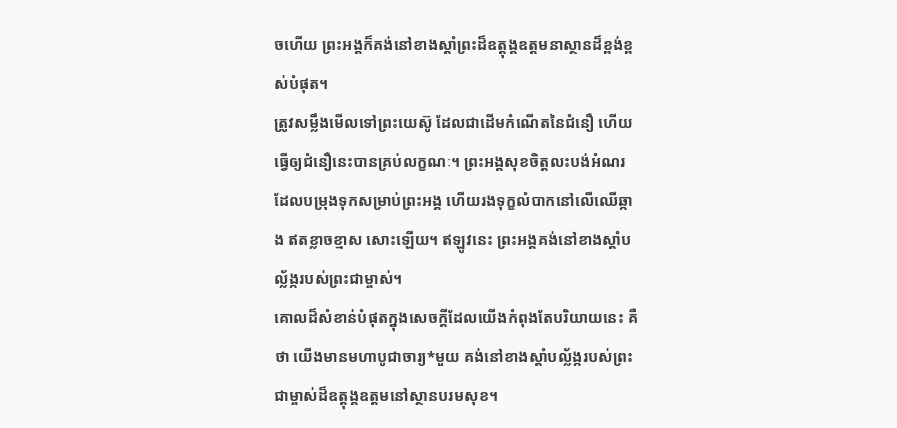ចហើយ ព្រះអង្គក៏គង់នៅខាងស្ដាំព្រះដ៏ឧត្តុង្គឧត្ដមនាស្ថានដ៏ខ្ពង់ខ្ពស់បំផុត។
ត្រូវសម្លឹងមើលទៅព្រះយេស៊ូ ដែលជាដើមកំណើតនៃជំនឿ ហើយធ្វើឲ្យជំនឿនេះបានគ្រប់លក្ខណៈ។ ព្រះអង្គសុខចិត្តលះបង់អំណរ ដែលបម្រុងទុកសម្រាប់ព្រះអង្គ ហើយរងទុក្ខលំបាកនៅលើឈើឆ្កាង ឥតខ្លាចខ្មាស សោះឡើយ។ ឥឡូវនេះ ព្រះអង្គគង់នៅខាងស្ដាំបល្ល័ង្ករបស់ព្រះជាម្ចាស់។
គោលដ៏សំខាន់បំផុតក្នុងសេចក្ដីដែលយើងកំពុងតែបរិយាយនេះ គឺថា យើងមានមហាបូជាចារ្យ*មួយ គង់នៅខាងស្ដាំបល្ល័ង្ករបស់ព្រះជាម្ចាស់ដ៏ឧត្ដុង្គឧត្ដមនៅស្ថានបរមសុខ។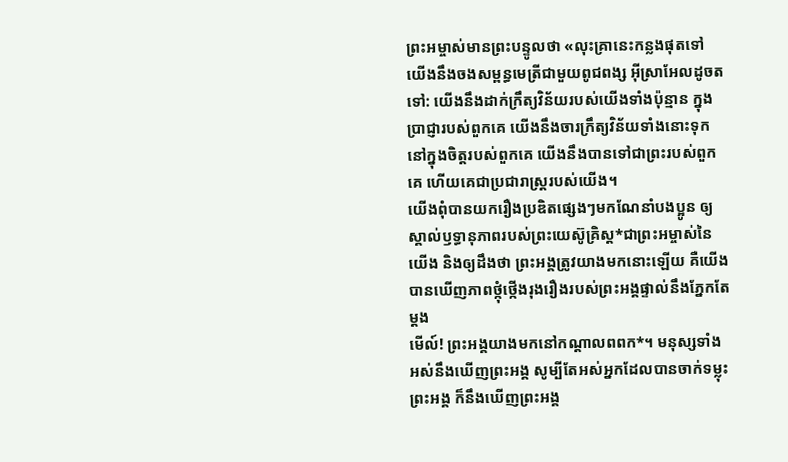ព្រះអម្ចាស់មានព្រះបន្ទូលថា «លុះគ្រានេះកន្លងផុតទៅ យើងនឹងចងសម្ពន្ធមេត្រីជាមួយពូជពង្ស អ៊ីស្រាអែលដូចតទៅ: យើងនឹងដាក់ក្រឹត្យវិន័យរបស់យើងទាំងប៉ុន្មាន ក្នុងប្រាជ្ញារបស់ពួកគេ យើងនឹងចារក្រឹត្យវិន័យទាំងនោះទុក នៅក្នុងចិត្តរបស់ពួកគេ យើងនឹងបានទៅជាព្រះរបស់ពួកគេ ហើយគេជាប្រជារាស្ត្ររបស់យើង។
យើងពុំបានយករឿងប្រឌិតផ្សេងៗមកណែនាំបងប្អូន ឲ្យស្គាល់ឫទ្ធានុភាពរបស់ព្រះយេស៊ូគ្រិស្ត*ជាព្រះអម្ចាស់នៃយើង និងឲ្យដឹងថា ព្រះអង្គត្រូវយាងមកនោះឡើយ គឺយើងបានឃើញភាពថ្កុំថ្កើងរុងរឿងរបស់ព្រះអង្គផ្ទាល់នឹងភ្នែកតែម្ដង
មើល៍! ព្រះអង្គយាងមកនៅកណ្ដាលពពក*។ មនុស្សទាំងអស់នឹងឃើញព្រះអង្គ សូម្បីតែអស់អ្នកដែលបានចាក់ទម្លុះព្រះអង្គ ក៏នឹងឃើញព្រះអង្គ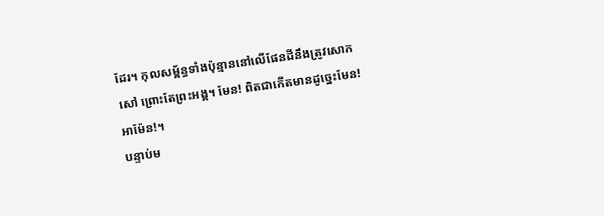ដែរ។ កុលសម្ព័ន្ធទាំងប៉ុន្មាននៅលើផែនដីនឹងត្រូវសោកសៅ ព្រោះតែព្រះអង្គ។ មែន! ពិតជាកើតមានដូច្នេះមែន! អាម៉ែន!។
បន្ទាប់ម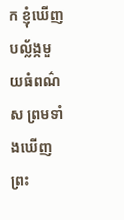ក ខ្ញុំឃើញបល្ល័ង្កមួយធំពណ៌ស ព្រមទាំងឃើញព្រះ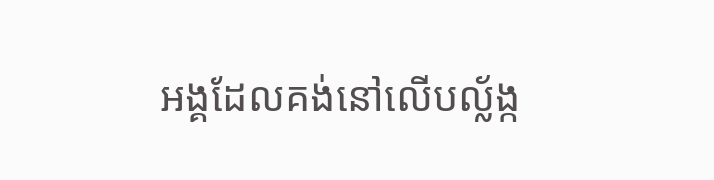អង្គដែលគង់នៅលើបល្ល័ង្ក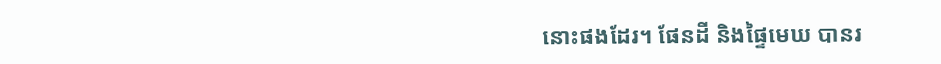នោះផងដែរ។ ផែនដី និងផ្ទៃមេឃ បានរ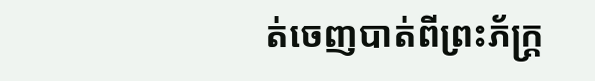ត់ចេញបាត់ពីព្រះភ័ក្ត្រ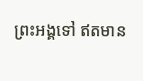ព្រះអង្គទៅ ឥតមាន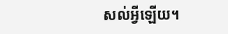សល់អ្វីឡើយ។